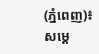(ភ្នំពេញ)៖ សម្តេ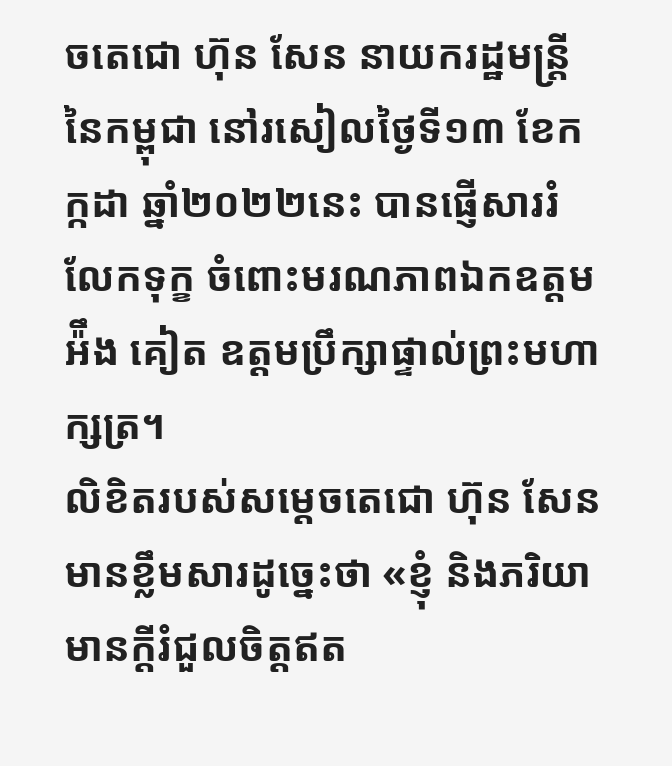ចតេជោ ហ៊ុន សែន នាយករដ្ឋមន្ត្រីនៃកម្ពុជា នៅរសៀលថ្ងៃទី១៣ ខែកក្កដា ឆ្នាំ២០២២នេះ បានផ្ញើសាររំលែកទុក្ខ ចំពោះមរណភាពឯកឧត្តម អ៉ឹង គៀត ឧត្តមប្រឹក្សាផ្ទាល់ព្រះមហាក្សត្រ។
លិខិតរបស់សម្តេចតេជោ ហ៊ុន សែន មានខ្លឹមសារដូច្នេះថា «ខ្ញុំ និងភរិយាមានក្តីរំជួលចិត្តឥត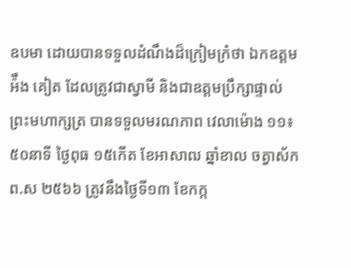ឧបមា ដោយបានទទួលដំណឹងដ៏ក្រៀមក្រំថា ឯកឧត្តម អ៉ឹង គៀត ដែលត្រូវជាស្វាមី និងជាឧត្តមប្រឹក្សាផ្ទាល់ព្រះមហាក្សត្រ បានទទួលមរណភាព វេលាម៉ោង ១១៖៥០នាទី ថ្ងៃពុធ ១៥កើត ខែអាសាឍ ឆ្នាំខាល ចត្វាស័ក ព.ស ២៥៦៦ ត្រូវនឹងថ្ងៃទី១៣ ខែកក្ក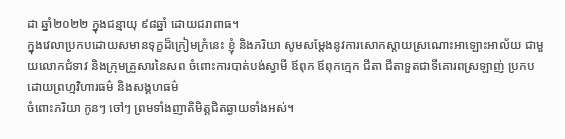ដា ឆ្នាំ២០២២ ក្នុងជន្មាយុ ៩៨ឆ្នាំ ដោយជរាពាធ។
ក្នុងវេលាប្រកបដោយសមានទុក្ខដ៏ក្រៀមក្រំនេះ ខ្ញុំ និងភរិយា សូមសម្តែងនូវការសោកស្តាយស្រណោះអាឡោះអាល័យ ជាមួយលោកជំទាវ និងក្រុមគ្រួសារនៃសព ចំពោះការបាត់បង់ស្វាមី ឪពុក ឪពុកក្មេក ជីតា ជីតាទួតជាទីគោរពស្រឡាញ់ ប្រកបដោយព្រហ្មវិហារធម៌ និងសង្គហធម៌
ចំពោះភរិយា កូនៗ ចៅៗ ព្រមទាំងញាតិមិត្តជិតឆ្ងាយទាំងអស់។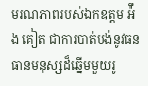មរណភាពរបស់ឯកឧត្តម អ៉ឹង គៀត ជាការបាត់បង់នូវធនធានមនុស្សដ៏ឆ្នើមមួយរូ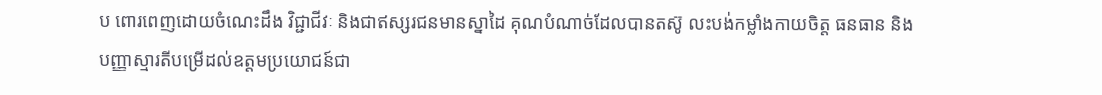ប ពោរពេញដោយចំណេះដឹង វិជ្ជាជីវៈ និងជាឥស្សរជនមានស្នាដៃ គុណបំណាច់ដែលបានតស៊ូ លះបង់កម្លាំងកាយចិត្ត ធនធាន និងបញ្ញាស្មារតីបម្រើដល់ឧត្តមប្រយោជន៍ជា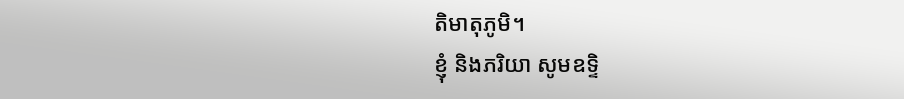តិមាតុភូមិ។
ខ្ញុំ និងភរិយា សូមឧទ្ទិ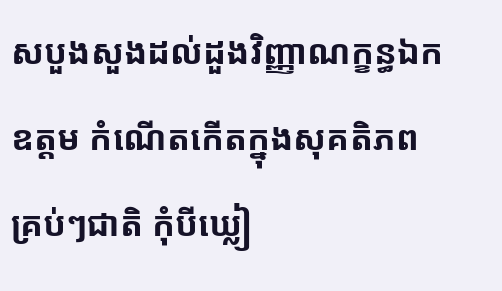សបួងសួងដល់ដួងវិញ្ញាណក្ខន្ធឯកឧត្តម កំណើតកើតក្នុងសុគតិភពគ្រប់ៗជាតិ កុំបីឃ្លៀ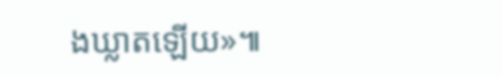ងឃ្លាតឡើយ»៕